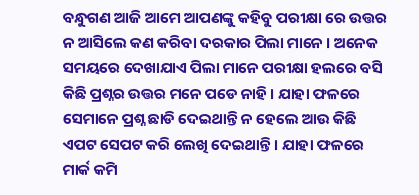ବନ୍ଧୁଗଣ ଆଜି ଆମେ ଆପଣଙ୍କୁ କହିବୁ ପରୀକ୍ଷା ରେ ଉତ୍ତର ନ ଆସିଲେ କଣ କରିବା ଦରକାର ପିଲା ମାନେ । ଅନେକ ସମୟରେ ଦେଖାଯାଏ ପିଲା ମାନେ ପରୀକ୍ଷା ହଲରେ ବସି କିଛି ପ୍ରଶ୍ନର ଉତ୍ତର ମନେ ପଡେ ନାହି । ଯାହା ଫଳରେ ସେମାନେ ପ୍ରଶ୍ନ ଛାଡି ଦେଇଥାନ୍ତି ନ ହେଲେ ଆଉ କିଛି ଏପଟ ସେପଟ କରି ଲେଖି ଦେଇଥାନ୍ତି । ଯାହା ଫଳରେ ମାର୍କ କମି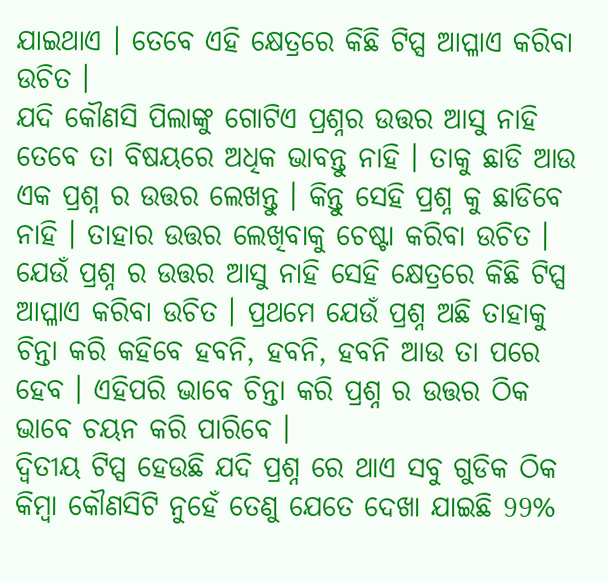ଯାଇଥାଏ । ତେବେ ଏହି କ୍ଷେତ୍ରରେ କିଛି ଟିପ୍ସ ଆପ୍ଳାଏ କରିବା ଉଚିତ ।
ଯଦି କୌଣସି ପିଲାଙ୍କୁ ଗୋଟିଏ ପ୍ରଶ୍ନର ଉତ୍ତର ଆସୁ ନାହି ତେବେ ତା ବିଷୟରେ ଅଧିକ ଭାବନ୍ତୁ ନାହି । ତାକୁ ଛାଡି ଆଉ ଏକ ପ୍ରଶ୍ନ ର ଉତ୍ତର ଲେଖନ୍ତୁ । କିନ୍ତୁ ସେହି ପ୍ରଶ୍ନ କୁ ଛାଡିବେ ନାହି । ତାହାର ଉତ୍ତର ଲେଖିବାକୁ ଚେଷ୍ଟା କରିବା ଉଚିତ । ଯେଉଁ ପ୍ରଶ୍ନ ର ଉତ୍ତର ଆସୁ ନାହି ସେହି କ୍ଷେତ୍ରରେ କିଛି ଟିପ୍ସ ଆପ୍ଳାଏ କରିବା ଉଚିତ । ପ୍ରଥମେ ଯେଉଁ ପ୍ରଶ୍ନ ଅଛି ତାହାକୁ ଚିନ୍ତା କରି କହିବେ ହବନି, ହବନି, ହବନି ଆଉ ତା ପରେ ହେବ । ଏହିପରି ଭାବେ ଚିନ୍ତା କରି ପ୍ରଶ୍ନ ର ଉତ୍ତର ଠିକ ଭାବେ ଚୟନ କରି ପାରିବେ ।
ଦ୍ଵିତୀୟ ଟିପ୍ସ ହେଉଛି ଯଦି ପ୍ରଶ୍ନ ରେ ଥାଏ ସବୁ ଗୁଡିକ ଠିକ କିମ୍ବା କୌଣସିଟି ନୁହେଁ ତେଣୁ ଯେତେ ଦେଖା ଯାଇଛି 99%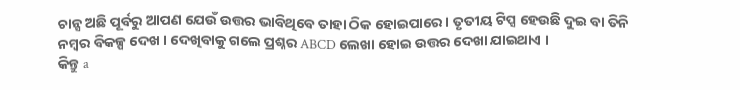ଚାନ୍ସ ଅଛି ପୂର୍ବରୁ ଆପଣ ଯେଉଁ ଉତ୍ତର ଭାବିଥିବେ ତାହା ଠିକ ହୋଇପାରେ । ତୃତୀୟ ଟିପ୍ସ ହେଉଛି ଦୁଇ ବା ତିନି ନମ୍ବର ବିକଳ୍ପ ଦେଖ । ଦେଖିବାକୁ ଗଲେ ପ୍ରଶ୍ନର ABCD ଲେଖା ହୋଇ ଉତ୍ତର ଦେଖା ଯାଇଥାଏ ।
କିନ୍ତୁ a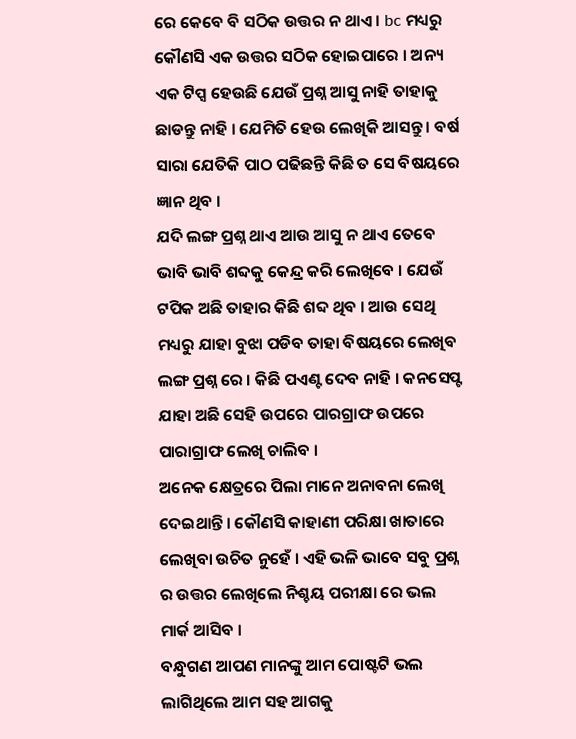ରେ କେବେ ବି ସଠିକ ଉତ୍ତର ନ ଥାଏ । bc ମଧ୍ୟରୁ କୌଣସି ଏକ ଉତ୍ତର ସଠିକ ହୋଇପାରେ । ଅନ୍ୟ ଏକ ଟିପ୍ସ ହେଉଛି ଯେଉଁ ପ୍ରଶ୍ନ ଆସୁ ନାହି ତାହାକୁ ଛାଡନ୍ତୁ ନାହି । ଯେମିତି ହେଉ ଲେଖିକି ଆସନ୍ତୁ । ବର୍ଷ ସାରା ଯେତିକି ପାଠ ପଢିଛନ୍ତି କିଛି ତ ସେ ବିଷୟରେ ଜ୍ଞାନ ଥିବ ।
ଯଦି ଲଙ୍ଗ ପ୍ରଶ୍ନ ଥାଏ ଆଉ ଆସୁ ନ ଥାଏ ତେବେ ଭାବି ଭାବି ଶବ୍ଦକୁ କେନ୍ଦ୍ର କରି ଲେଖିବେ । ଯେଉଁ ଟପିକ ଅଛି ତାହାର କିଛି ଶବ୍ଦ ଥିବ । ଆଉ ସେଥି ମଧ୍ୟରୁ ଯାହା ବୁଝା ପଡିବ ତାହା ବିଷୟରେ ଲେଖିବ ଲଙ୍ଗ ପ୍ରଶ୍ନ ରେ । କିଛି ପଏଣ୍ଟ ଦେବ ନାହି । କନସେପ୍ଟ ଯାହା ଅଛି ସେହି ଉପରେ ପାରଗ୍ରାଫ ଉପରେ ପାରାଗ୍ରାଫ ଲେଖି ଚାଲିବ ।
ଅନେକ କ୍ଷେତ୍ରରେ ପିଲା ମାନେ ଅନାବନା ଲେଖି ଦେଇଥାନ୍ତି । କୌଣସି କାହାଣୀ ପରିକ୍ଷା ଖାତାରେ ଲେଖିବା ଉଚିତ ନୁହେଁ । ଏହି ଭଳି ଭାବେ ସବୁ ପ୍ରଶ୍ନ ର ଉତ୍ତର ଲେଖିଲେ ନିଶ୍ଚୟ ପରୀକ୍ଷା ରେ ଭଲ ମାର୍କ ଆସିବ ।
ବନ୍ଧୁଗଣ ଆପଣ ମାନଙ୍କୁ ଆମ ପୋଷ୍ଟଟି ଭଲ ଲାଗିଥିଲେ ଆମ ସହ ଆଗକୁ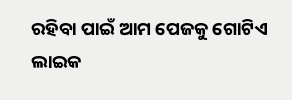ରହିବା ପାଇଁ ଆମ ପେଜକୁ ଗୋଟିଏ ଲାଇକ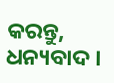କରନ୍ତୁ, ଧନ୍ୟବାଦ ।